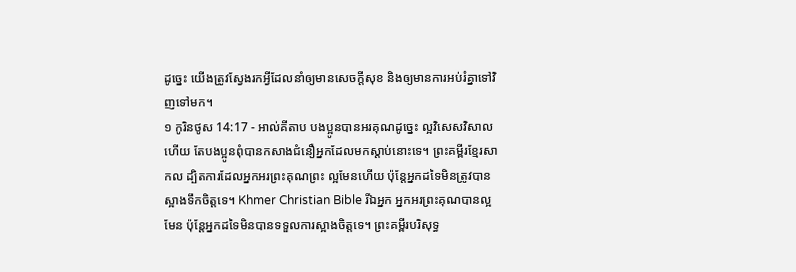ដូច្នេះ យើងត្រូវស្វែងរកអ្វីដែលនាំឲ្យមានសេចក្ដីសុខ និងឲ្យមានការអប់រំគ្នាទៅវិញទៅមក។
១ កូរិនថូស 14:17 - អាល់គីតាប បងប្អូនបានអរគុណដូច្នេះ ល្អវិសេសវិសាលហើយ តែបងប្អូនពុំបានកសាងជំនឿអ្នកដែលមកស្ដាប់នោះទេ។ ព្រះគម្ពីរខ្មែរសាកល ដ្បិតការដែលអ្នកអរព្រះគុណព្រះ ល្អមែនហើយ ប៉ុន្តែអ្នកដទៃមិនត្រូវបានស្អាងទឹកចិត្តទេ។ Khmer Christian Bible រីឯអ្នក អ្នកអរព្រះគុណបានល្អមែន ប៉ុន្ដែអ្នកដទៃមិនបានទទួលការស្អាងចិត្តទេ។ ព្រះគម្ពីរបរិសុទ្ធ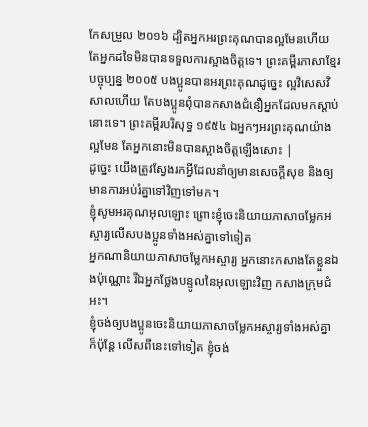កែសម្រួល ២០១៦ ដ្បិតអ្នកអរព្រះគុណបានល្អមែនហើយ តែអ្នកដទៃមិនបានទទួលការស្អាងចិត្តទេ។ ព្រះគម្ពីរភាសាខ្មែរបច្ចុប្បន្ន ២០០៥ បងប្អូនបានអរព្រះគុណដូច្នេះ ល្អវិសេសវិសាលហើយ តែបងប្អូនពុំបានកសាងជំនឿអ្នកដែលមកស្ដាប់នោះទេ។ ព្រះគម្ពីរបរិសុទ្ធ ១៩៥៤ ឯអ្នកៗអរព្រះគុណយ៉ាងល្អមែន តែអ្នកនោះមិនបានស្អាងចិត្តឡើងសោះ |
ដូច្នេះ យើងត្រូវស្វែងរកអ្វីដែលនាំឲ្យមានសេចក្ដីសុខ និងឲ្យមានការអប់រំគ្នាទៅវិញទៅមក។
ខ្ញុំសូមអរគុណអុលឡោះ ព្រោះខ្ញុំចេះនិយាយភាសាចម្លែកអស្ចារ្យលើសបងប្អូនទាំងអស់គ្នាទៅទៀត
អ្នកណានិយាយភាសាចម្លែកអស្ចារ្យ អ្នកនោះកសាងតែខ្លួនឯងប៉ុណ្ណោះ រីឯអ្នកថ្លែងបន្ទូលនៃអុលឡោះវិញ កសាងក្រុមជំអះ។
ខ្ញុំចង់ឲ្យបងប្អូនចេះនិយាយភាសាចម្លែកអស្ចារ្យទាំងអស់គ្នា ក៏ប៉ុន្ដែ លើសពីនេះទៅទៀត ខ្ញុំចង់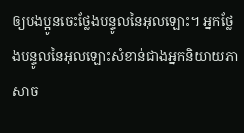ឲ្យបងប្អូនចេះថ្លែងបន្ទូលនៃអុលឡោះ។ អ្នកថ្លែងបន្ទូលនៃអុលឡោះសំខាន់ជាងអ្នកនិយាយភាសាច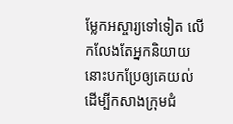ម្លែកអស្ចារ្យទៅទៀត លើកលែងតែអ្នកនិយាយនោះបកប្រែឲ្យគេយល់ ដើម្បីកសាងក្រុមជំ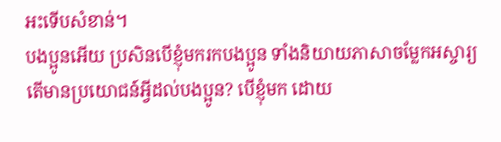អះទើបសំខាន់។
បងប្អូនអើយ ប្រសិនបើខ្ញុំមករកបងប្អូន ទាំងនិយាយភាសាចម្លែកអស្ចារ្យ តើមានប្រយោជន៍អ្វីដល់បងប្អូន? បើខ្ញុំមក ដោយ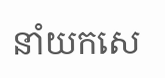នាំយកសេ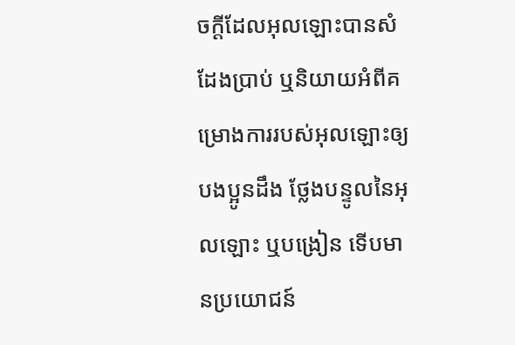ចក្ដីដែលអុលឡោះបានសំដែងប្រាប់ ឬនិយាយអំពីគម្រោងការរបស់អុលឡោះឲ្យបងប្អូនដឹង ថ្លែងបន្ទូលនៃអុលឡោះ ឬបង្រៀន ទើបមានប្រយោជន៍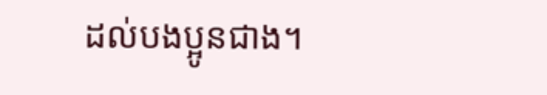ដល់បងប្អូនជាង។